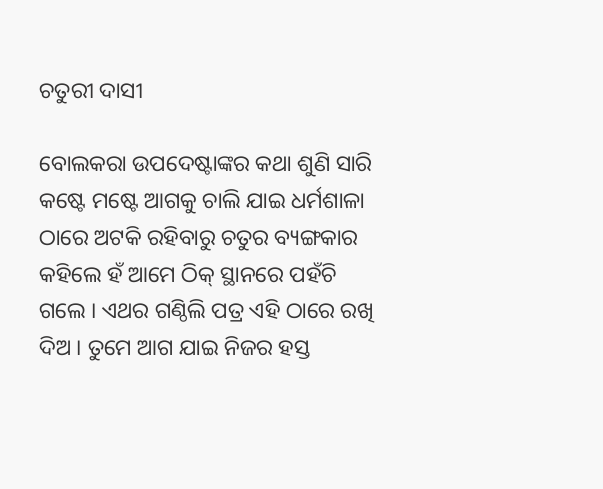ଚତୁରୀ ଦାସୀ

ବୋଲକରା ଉପଦେଷ୍ଟାଙ୍କର କଥା ଶୁଣି ସାରି କଷ୍ଟେ ମଷ୍ଟେ ଆଗକୁ ଚାଲି ଯାଇ ଧର୍ମଶାଳା ଠାରେ ଅଟକି ରହିବାରୁ ଚତୁର ବ୍ୟଙ୍ଗକାର କହିଲେ ହଁ ଆମେ ଠିକ୍ ସ୍ଥାନରେ ପହଁଚି ଗଲେ । ଏଥର ଗଣ୍ଠିଲି ପତ୍ର ଏହି ଠାରେ ରଖି ଦିଅ । ତୁମେ ଆଗ ଯାଇ ନିଜର ହସ୍ତ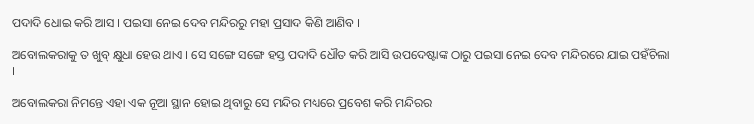ପଦାଦି ଧୋଇ କରି ଆସ । ପଇସା ନେଇ ଦେବ ମନ୍ଦିରରୁ ମହା ପ୍ରସାଦ କିଣି ଆଣିବ ।

ଅବୋଲକରାକୁ ତ ଖୁବ୍ କ୍ଷୁଧା ହେଉ ଥାଏ । ସେ ସଙ୍ଗେ ସଙ୍ଗେ ହସ୍ତ ପଦାଦି ଧୌତ କରି ଆସି ଉପଦେଷ୍ଟାଙ୍କ ଠାରୁ ପଇସା ନେଇ ଦେବ ମନ୍ଦିରରେ ଯାଇ ପହଁଚିଲା ।

ଅବୋଲକରା ନିମନ୍ତେ ଏହା ଏକ ନୂଆ ସ୍ଥାନ ହୋଇ ଥିବାରୁ ସେ ମନ୍ଦିର ମଧ୍ୟରେ ପ୍ରବେଶ କରି ମନ୍ଦିରର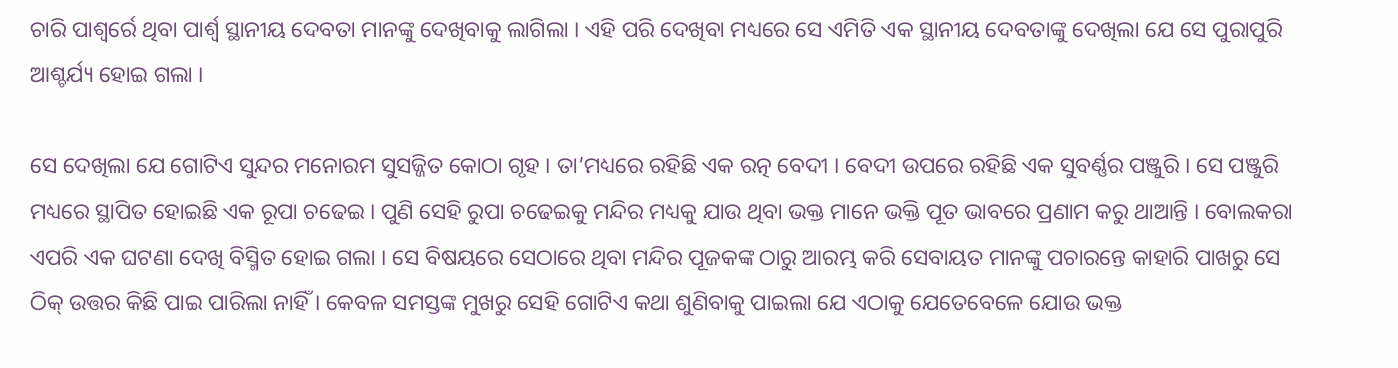ଚାରି ପାଶ୍ୱର୍ରେ ଥିବା ପାର୍ଶ୍ବ ସ୍ଥାନୀୟ ଦେବତା ମାନଙ୍କୁ ଦେଖିବାକୁ ଲାଗିଲା । ଏହି ପରି ଦେଖିବା ମଧ୍ୟରେ ସେ ଏମିତି ଏକ ସ୍ଥାନୀୟ ଦେବତାଙ୍କୁ ଦେଖିଲା ଯେ ସେ ପୁରାପୁରି ଆଶ୍ଚର୍ଯ୍ୟ ହୋଇ ଗଲା ।

ସେ ଦେଖିଲା ଯେ ଗୋଟିଏ ସୁନ୍ଦର ମନୋରମ ସୁସଜ୍ଜିତ କୋଠା ଗୃହ । ତା’ମଧ୍ୟରେ ରହିଛି ଏକ ରତ୍ନ ବେଦୀ । ବେଦୀ ଉପରେ ରହିଛି ଏକ ସୁବର୍ଣ୍ଣର ପଞ୍ଜୁରି । ସେ ପଞ୍ଜୁରି ମଧ୍ୟରେ ସ୍ଥାପିତ ହୋଇଛି ଏକ ରୂପା ଚଢେଇ । ପୁଣି ସେହି ରୁପା ଚଢେଇକୁ ମନ୍ଦିର ମଧ୍ୟକୁ ଯାଉ ଥିବା ଭକ୍ତ ମାନେ ଭକ୍ତି ପୂତ ଭାବରେ ପ୍ରଣାମ କରୁ ଥାଆନ୍ତି । ବୋଲକରା ଏପରି ଏକ ଘଟଣା ଦେଖି ବିସ୍ମିତ ହୋଇ ଗଲା । ସେ ବିଷୟରେ ସେଠାରେ ଥିବା ମନ୍ଦିର ପୂଜକଙ୍କ ଠାରୁ ଆରମ୍ଭ କରି ସେବାୟତ ମାନଙ୍କୁ ପଚାରନ୍ତେ କାହାରି ପାଖରୁ ସେ ଠିକ୍ ଉତ୍ତର କିଛି ପାଇ ପାରିଲା ନାହିଁ । କେବଳ ସମସ୍ତଙ୍କ ମୁଖରୁ ସେହି ଗୋଟିଏ କଥା ଶୁଣିବାକୁ ପାଇଲା ଯେ ଏଠାକୁ ଯେତେବେଳେ ଯୋଉ ଭକ୍ତ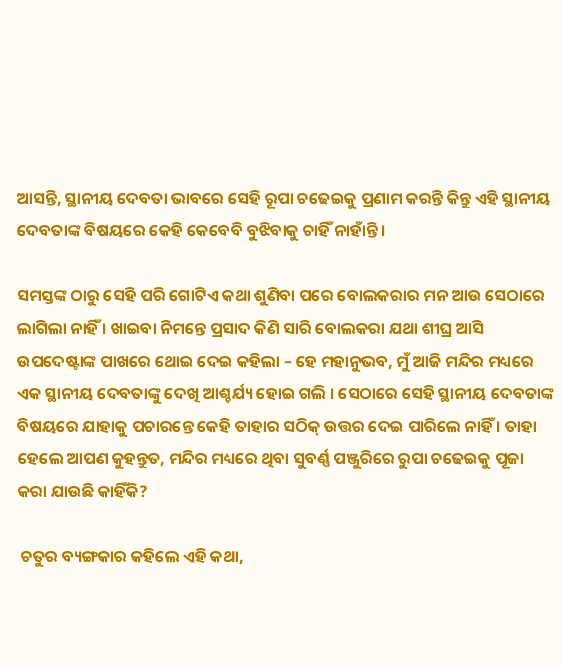ଆସନ୍ତି, ସ୍ଥାନୀୟ ଦେବତା ଭାବରେ ସେହି ରୂପା ଚଢେଇକୁ ପ୍ରଣାମ କରନ୍ତି କିନ୍ତୁ ଏହି ସ୍ଥାନୀୟ ଦେବତାଙ୍କ ବିଷୟରେ କେହି କେବେବି ବୁଝିବାକୁ ଚାହିଁ ନାହାଁନ୍ତି ।

ସମସ୍ତଙ୍କ ଠାରୁ ସେହି ପରି ଗୋଟିଏ କଥା ଶୁଣିବା ପରେ ବୋଲକରାର ମନ ଆଉ ସେଠାରେ ଲାଗିଲା ନାହିଁ । ଖାଇବା ନିମନ୍ତେ ପ୍ରସାଦ କିଣି ସାରି ବୋଲକରା ଯଥା ଶୀଘ୍ର ଆସି ଉପଦେଷ୍ଟାଙ୍କ ପାଖରେ ଥୋଇ ଦେଇ କହିଲା – ହେ ମହାନୁଭବ, ମୁଁ ଆଜି ମନ୍ଦିର ମଧ୍ୟରେ ଏକ ସ୍ଥାନୀୟ ଦେବତାଙ୍କୁ ଦେଖି ଆଶ୍ଚର୍ଯ୍ୟ ହୋଇ ଗଲି । ସେଠାରେ ସେହି ସ୍ଥାନୀୟ ଦେବତାଙ୍କ ବିଷୟରେ ଯାହାକୁ ପଚାରନ୍ତେ କେହି ତାହାର ସଠିକ୍ ଉତ୍ତର ଦେଇ ପାରିଲେ ନାହିଁ । ତାହା ହେଲେ ଆପଣ କୁହନ୍ତୁତ, ମନ୍ଦିର ମଧ୍ୟରେ ଥିବା ସୁବର୍ଣ୍ଣ ପଞ୍ଜୁରିରେ ରୁପା ଚଢେଇକୁ ପୂଜା କରା ଯାଉଛି କାହିଁକି?

 ଚତୁର ବ୍ୟଙ୍ଗକାର କହିଲେ ଏହି କଥା,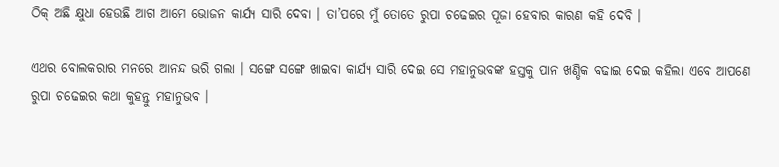ଠିକ୍ ଅଛି କ୍ଷୁଧା ହେଉଛି ଆଗ ଆମେ ଭୋଜନ କାର୍ଯ୍ୟ ସାରି ଦେବା । ତା’ପରେ ମୁଁ ତୋତେ ରୁପା ଚଢେଇର ପୂଜା ହେବାର କାରଣ କହି ଦେବି ।

ଏଥର ବୋଲକରାର ମନରେ ଆନନ୍ଦ ଭରି ଗଲା । ସଙ୍ଗେ ସଙ୍ଗେ ଖାଇବା କାର୍ଯ୍ୟ ସାରି ଦେଇ ସେ ମହାନୁଭବଙ୍କ ହସ୍ତକୁ ପାନ ଖଣ୍ଡିକ ବଢାଇ ଦେଇ କହିଲା ଏବେ ଆପଣେ ରୁପା ଚଢେଇର କଥା କୁହନ୍ତୁ ମହାନୁଭବ ।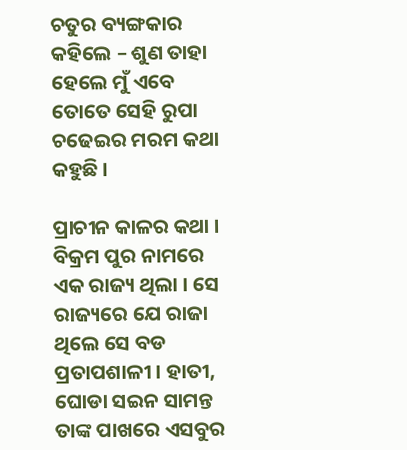ଚତୁର ବ୍ୟଙ୍ଗକାର କହିଲେ – ଶୁଣ ତାହା ହେଲେ ମୁଁ ଏବେ ତୋତେ ସେହି ରୁପା ଚଢେଇର ମରମ କଥା କହୁଛି ।

ପ୍ରାଚୀନ କାଳର କଥା । ବିକ୍ରମ ପୁର ନାମରେ ଏକ ରାଜ୍ୟ ଥିଲା । ସେ ରାଜ୍ୟରେ ଯେ ରାଜା ଥିଲେ ସେ ବଡ ପ୍ରତାପଶାଳୀ । ହାତୀ, ଘୋଡା ସଇନ ସାମନ୍ତ ତାଙ୍କ ପାଖରେ ଏସବୁର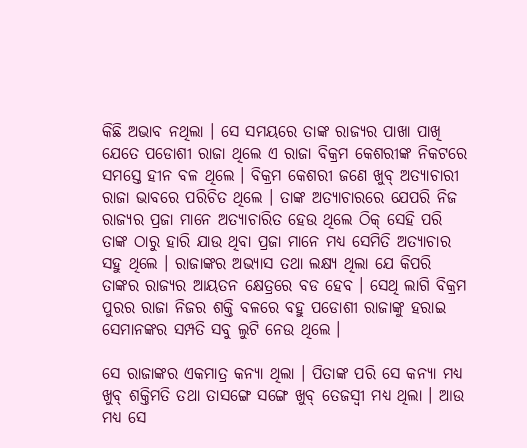କିଛି ଅଭାବ ନଥିଲା । ସେ ସମୟରେ ତାଙ୍କ ରାଜ୍ୟର ପାଖା ପାଖି ଯେତେ ପଡୋଶୀ ରାଜା ଥିଲେ ଏ ରାଜା ବିକ୍ରମ କେଶରୀଙ୍କ ନିକଟରେ ସମସ୍ତେ ହୀନ ବଳ ଥିଲେ । ବିକ୍ରମ କେଶରୀ ଜଣେ ଖୁବ୍ ଅତ୍ୟାଚାରୀ ରାଜା ଭାବରେ ପରିଚିତ ଥିଲେ । ତାଙ୍କ ଅତ୍ୟାଚାରରେ ଯେପରି ନିଜ ରାଜ୍ୟର ପ୍ରଜା ମାନେ ଅତ୍ୟାଚାରିତ ହେଉ ଥିଲେ ଠିକ୍ ସେହି ପରି ତାଙ୍କ ଠାରୁ ହାରି ଯାଉ ଥିବା ପ୍ରଜା ମାନେ ମଧ୍ୟ ସେମିତି ଅତ୍ୟାଚାର ସହୁ ଥିଲେ । ରାଜାଙ୍କର ଅଭ୍ୟାସ ତଥା ଲକ୍ଷ୍ୟ ଥିଲା ଯେ କିପରି ତାଙ୍କର ରାଜ୍ୟର ଆୟତନ କ୍ଷେତ୍ରରେ ବଡ ହେବ । ସେଥି ଲାଗି ବିକ୍ରମ ପୁରର ରାଜା ନିଜର ଶକ୍ତି ବଳରେ ବହୁ ପଡୋଶୀ ରାଜାଙ୍କୁ ହରାଇ ସେମାନଙ୍କର ସମ୍ପତି ସବୁ ଲୁଟି ନେଉ ଥିଲେ ।

ସେ ରାଜାଙ୍କର ଏକମାତ୍ର କନ୍ୟା ଥିଲା । ପିତାଙ୍କ ପରି ସେ କନ୍ୟା ମଧ୍ୟ ଖୁବ୍ ଶକ୍ତିମତି ତଥା ତାସଙ୍ଗେ ସଙ୍ଗେ ଖୁବ୍ ତେଜସ୍ୱୀ ମଧ୍ୟ ଥିଲା । ଆଉ ମଧ୍ୟ ସେ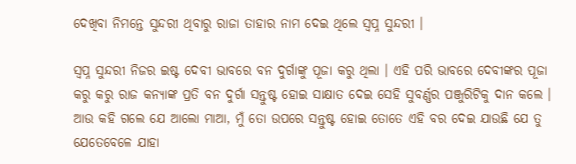ଦେଖିବା ନିମନ୍ତେ ସୁନ୍ଦରୀ ଥିବାରୁ ରାଜା ତାହାର ନାମ ଦେଇ ଥିଲେ ସ୍ୱପ୍ନ ସୁନ୍ଦରୀ ।

ସ୍ୱପ୍ନ ସୁନ୍ଦରୀ ନିଜର ଇଷ୍ଟ ଦେବୀ ଭାବରେ ବନ ଦୁର୍ଗାଙ୍କୁ ପୂଜା କରୁ ଥିଲା । ଏହି ପରି ଭାବରେ ଦେବୀଙ୍କର ପୂଜା କରୁ କରୁ ରାଜ କନ୍ୟାଙ୍କ ପ୍ରତି ବନ ଦୁର୍ଗା ସନ୍ତୁଷ୍ଟ ହୋଇ ସାକ୍ଷାତ ଦେଇ ସେହି ସୁବର୍ଣ୍ଣର ପଞ୍ଜୁରିଟିକୁ ଦାନ କଲେ । ଆଉ କହି ଗଲେ ଯେ ଆଲୋ ମାଆ, ମୁଁ ତୋ ଉପରେ ସନ୍ତୁଷ୍ଟ ହୋଇ ତୋତେ ଏହି ବର ଦେଇ ଯାଉଛି ଯେ ତୁ ଯେତେବେଳେ ଯାହା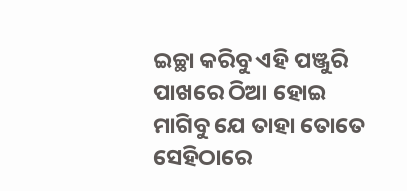ଇଚ୍ଛା କରିବୁ ଏହି ପଞ୍ଜୁରି ପାଖରେ ଠିଆ ହୋଇ ମାଗିବୁ ଯେ ତାହା ତୋତେ ସେହିଠାରେ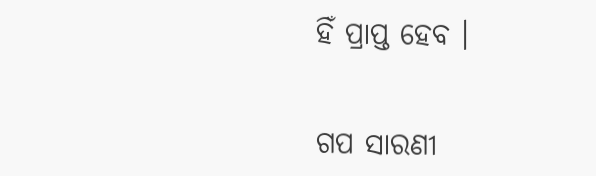ହିଁ ପ୍ରାପ୍ତ ହେବ ।


ଗପ ସାରଣୀ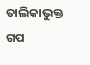ତାଲିକାଭୁକ୍ତ ଗପ